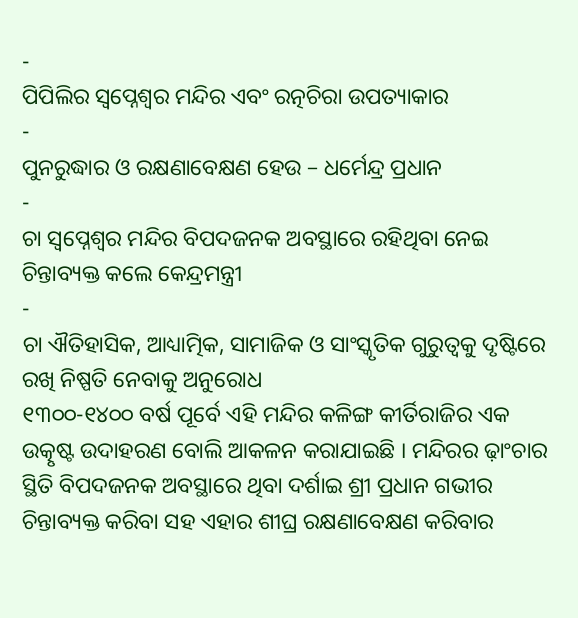-
ପିପିଲିର ସ୍ୱପ୍ନେଶ୍ୱର ମନ୍ଦିର ଏବଂ ରତ୍ନଚିରା ଉପତ୍ୟାକାର
-
ପୁନରୁଦ୍ଧାର ଓ ରକ୍ଷଣାବେକ୍ଷଣ ହେଉ – ଧର୍ମେନ୍ଦ୍ର ପ୍ରଧାନ
-
ଚା ସ୍ୱପ୍ନେଶ୍ୱର ମନ୍ଦିର ବିପଦଜନକ ଅବସ୍ଥାରେ ରହିଥିବା ନେଇ ଚିନ୍ତାବ୍ୟକ୍ତ କଲେ କେନ୍ଦ୍ରମନ୍ତ୍ରୀ
-
ଚା ଐତିହାସିକ, ଆଧ୍ୟାତ୍ମିକ, ସାମାଜିକ ଓ ସାଂସ୍କୃତିକ ଗୁରୁତ୍ୱକୁ ଦୃଷ୍ଟିରେ ରଖି ନିଷ୍ପତି ନେବାକୁ ଅନୁରୋଧ
୧୩୦୦-୧୪୦୦ ବର୍ଷ ପୂର୍ବେ ଏହି ମନ୍ଦିର କଳିଙ୍ଗ କୀର୍ତିରାଜିର ଏକ ଉତ୍କୃଷ୍ଟ ଉଦାହରଣ ବୋଲି ଆକଳନ କରାଯାଇଛି । ମନ୍ଦିରର ଢ଼ାଂଚାର ସ୍ଥିତି ବିପଦଜନକ ଅବସ୍ଥାରେ ଥିବା ଦର୍ଶାଇ ଶ୍ରୀ ପ୍ରଧାନ ଗଭୀର ଚିନ୍ତାବ୍ୟକ୍ତ କରିବା ସହ ଏହାର ଶୀଘ୍ର ରକ୍ଷଣାବେକ୍ଷଣ କରିବାର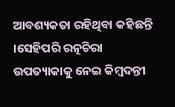ଆବଶ୍ୟକତା ରହିଥିବା କହିଛନ୍ତି ।ସେହିପରି ରତ୍ନଚିରା ଉପତ୍ୟାକାକୁ ନେଇ କିମ୍ବଦନ୍ତୀ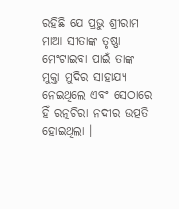ରହିଛି ଯେ ପ୍ରଭୁ ଶ୍ରୀରାମ ମାଆ ସୀତାଙ୍କ ତୃଷ୍ଣା ମେଂଟାଇବା ପାଇଁ ତାଙ୍କ ମୁକ୍ତା ମୁଦିର ସାହାଯ୍ୟ ନେଇଥିଲେ ଏବଂ ସେଠାରେ ହିଁ ରତ୍ନଚିରା ନଦୀର ଉତ୍ପତି ହୋଇଥିଲା ।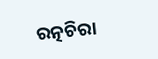ରତ୍ନଚିରା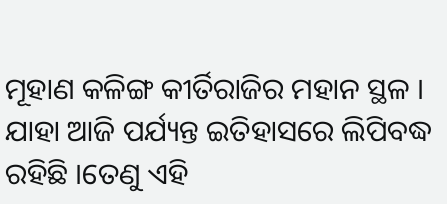ମୂହାଣ କଳିଙ୍ଗ କୀର୍ତିରାଜିର ମହାନ ସ୍ଥଳ । ଯାହା ଆଜି ପର୍ଯ୍ୟନ୍ତ ଇତିହାସରେ ଲିପିବଦ୍ଧ ରହିଛି ।ତେଣୁ ଏହି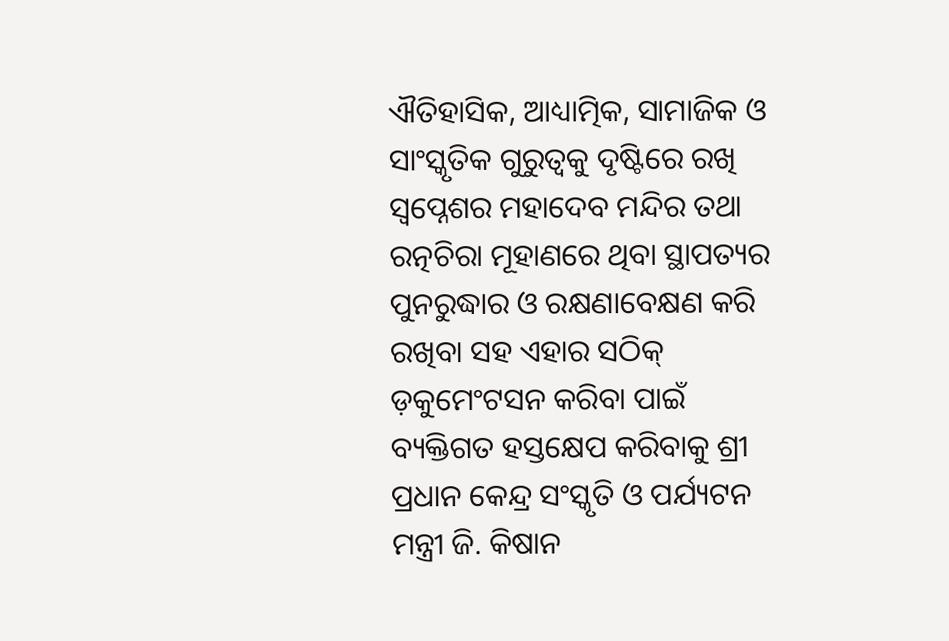ଐତିହାସିକ, ଆଧ୍ୟାତ୍ମିକ, ସାମାଜିକ ଓ ସାଂସ୍କୃତିକ ଗୁରୁତ୍ୱକୁ ଦୃଷ୍ଟିରେ ରଖି ସ୍ୱପ୍ନେଶର ମହାଦେବ ମନ୍ଦିର ତଥା ରତ୍ନଚିରା ମୂହାଣରେ ଥିବା ସ୍ଥାପତ୍ୟର ପୁନରୁଦ୍ଧାର ଓ ରକ୍ଷଣାବେକ୍ଷଣ କରି ରଖିବା ସହ ଏହାର ସଠିକ୍ ଡ଼କୁମେଂଟସନ କରିବା ପାଇଁ ବ୍ୟକ୍ତିଗତ ହସ୍ତକ୍ଷେପ କରିବାକୁ ଶ୍ରୀ ପ୍ରଧାନ କେନ୍ଦ୍ର ସଂସ୍କୃତି ଓ ପର୍ଯ୍ୟଟନ ମନ୍ତ୍ରୀ ଜି. କିଷାନ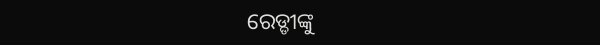ରେଡ୍ଡୀଙ୍କୁ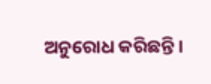ଅନୁରୋଧ କରିଛନ୍ତି ।